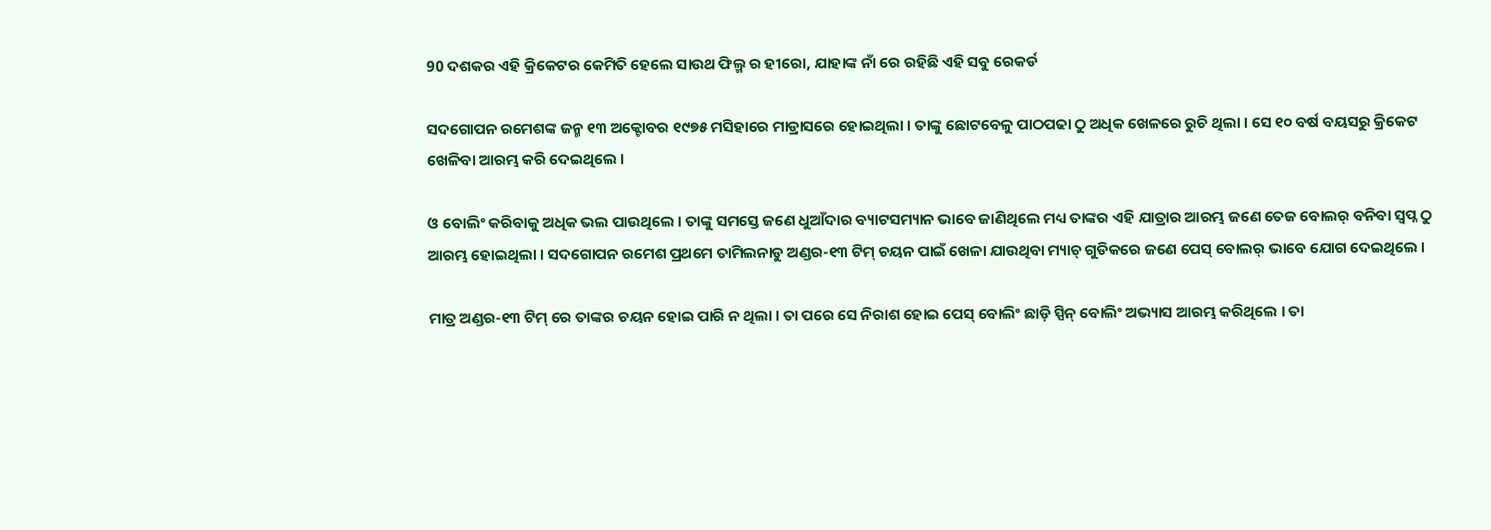90 ଦଶକର ଏହି କ୍ରିକେଟର କେମିତି ହେଲେ ସାଉଥ ଫିଲ୍ମ ର ହୀରୋ, ଯାହାଙ୍କ ନାଁ ରେ ରହିଛି ଏହି ସବୁ ରେକର୍ଡ

ସଦଗୋପନ ରମେଶଙ୍କ ଜନ୍ମ ୧୩ ଅକ୍ଟୋବର ୧୯୭୫ ମସିହାରେ ମାଡ୍ରାସରେ ହୋଇଥିଲା । ତାଙ୍କୁ ଛୋଟବେଳୁ ପାଠପଢା ଠୁ ଅଧିକ ଖେଳରେ ରୁଚି ଥିଲା । ସେ ୧୦ ବର୍ଷ ବୟସରୁ କ୍ରିକେଟ ଖେଳିବା ଆରମ୍ଭ କରି ଦେଇଥିଲେ ।

ଓ ବୋଲିଂ କରିବାକୁ ଅଧିକ ଭଲ ପାଉଥିଲେ । ତାଙ୍କୁ ସମସ୍ତେ ଜଣେ ଧୁଆଁଦାର ବ୍ୟାଟସମ୍ୟାନ ଭାବେ ଜାଣିଥିଲେ ମଧ୍ୟ ତାଙ୍କର ଏହି ଯାତ୍ରାର ଆରମ୍ଭ ଜଣେ ତେଜ ବୋଲର୍ ବନିବା ସ୍ବପ୍ନ ଠୁ ଆରମ୍ଭ ହୋଇଥିଲା । ସଦଗୋପନ ରମେଶ ପ୍ରଥମେ ତାମିଲନାଡୁ ଅଣ୍ଡର-୧୩ ଟିମ୍ ଚୟନ ପାଇଁ ଖେଳା ଯାଉଥିବା ମ୍ୟାଚ୍ ଗୁଡିକରେ ଜଣେ ପେସ୍ ବୋଲର୍ ଭାବେ ଯୋଗ ଦେଇଥିଲେ ।

ମାତ୍ର ଅଣ୍ଡର-୧୩ ଟିମ୍ ରେ ତାଙ୍କର ଚୟନ ହୋଇ ପାରି ନ ଥିଲା । ତା ପରେ ସେ ନିରାଶ ହୋଇ ପେସ୍ ବୋଲିଂ ଛାଡ଼ି ସ୍ପିନ୍ ବୋଲିଂ ଅଭ୍ୟାସ ଆରମ୍ଭ କରିଥିଲେ । ତା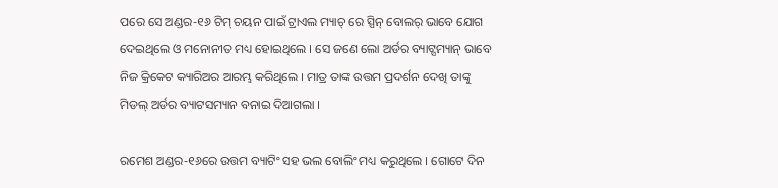ପରେ ସେ ଅଣ୍ଡର-୧୬ ଟିମ୍ ଚୟନ ପାଇଁ ଟ୍ରାଏଲ ମ୍ୟାଚ୍ ରେ ସ୍ପିନ୍ ବୋଲର୍ ଭାବେ ଯୋଗ ଦେଇଥିଲେ ଓ ମନୋନୀତ ମଧ୍ୟ ହୋଇଥିଲେ । ସେ ଜଣେ ଲୋ ଅର୍ଡର ବ୍ୟାଟ୍ସମ୍ୟାନ୍ ଭାବେ ନିଜ କ୍ରିକେଟ କ୍ୟାରିଅର ଆରମ୍ଭ କରିଥିଲେ । ମାତ୍ର ତାଙ୍କ ଉତ୍ତମ ପ୍ରଦର୍ଶନ ଦେଖି ତାଙ୍କୁ ମିଡଲ୍ ଅର୍ଡର ବ୍ୟାଟସମ୍ୟାନ ବନାଇ ଦିଆଗଲା ।

ରମେଶ ଅଣ୍ଡର-୧୬ରେ ଉତ୍ତମ ବ୍ୟାଟିଂ ସହ ଭଲ ବୋଲିଂ ମଧ୍ୟ କରୁଥିଲେ । ଗୋଟେ ଦିନ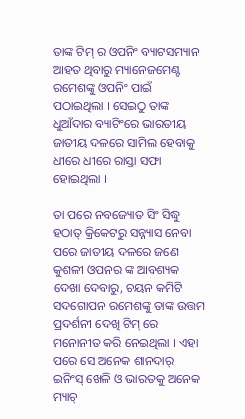ତାଙ୍କ ଟିମ୍ ର ଓପନିଂ ବ୍ୟାଟସମ୍ୟାନ ଆହତ ଥିବାରୁ ମ୍ୟାନେଜମେଣ୍ଟ ରମେଶଙ୍କୁ ଓପନିଂ ପାଇଁ ପଠାଇଥିଲା । ସେଇଠୁ ତାଙ୍କ ଧୁଆଁଦାର ବ୍ୟାଟିଂରେ ଭାରତୀୟ ଜାତୀୟ ଦଳରେ ସାମିଲ ହେବାକୁ ଧୀରେ ଧୀରେ ରାସ୍ତା ସଫା ହୋଇଥିଲା ।

ତା ପରେ ନବଜ୍ୟୋତ ସିଂ ସିଦ୍ଧୁ ହଠାତ୍ କ୍ରିକେଟରୁ ସନ୍ନ୍ୟାସ ନେବା ପରେ ଜାତୀୟ ଦଳରେ ଜଣେ କୁଶଳୀ ଓପନର ଙ୍କ ଆବଶ୍ୟକ ଦେଖା ଦେବାରୁ, ଚୟନ କମିଟି ସଦଗୋପନ ରମେଶଙ୍କୁ ତାଙ୍କ ଉତ୍ତମ ପ୍ରଦର୍ଶନୀ ଦେଖି ଟିମ୍ ରେ ମନୋନୀତ କରି ନେଇଥିଲା । ଏହା ପରେ ସେ ଅନେକ ଶାନଦାର୍ ଇନିଂସ୍ ଖେଳି ଓ ଭାରତକୁ ଅନେକ ମ୍ୟାଚ୍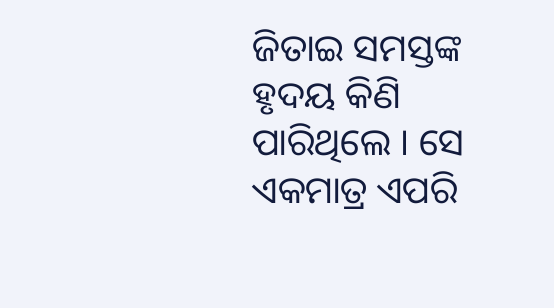ଜିତାଇ ସମସ୍ତଙ୍କ ହୃଦୟ କିଣି ପାରିଥିଲେ । ସେ ଏକମାତ୍ର ଏପରି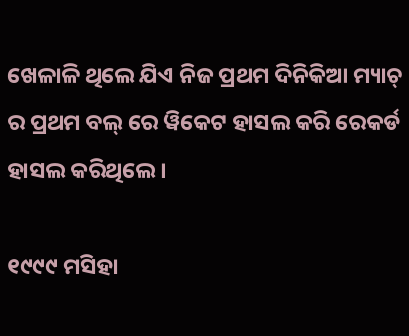ଖେଳାଳି ଥିଲେ ଯିଏ ନିଜ ପ୍ରଥମ ଦିନିକିଆ ମ୍ୟାଚ୍ ର ପ୍ରଥମ ବଲ୍ ରେ ୱିକେଟ ହାସଲ କରି ରେକର୍ଡ ହାସଲ କରିଥିଲେ ।

୧୯୯୯ ମସିହା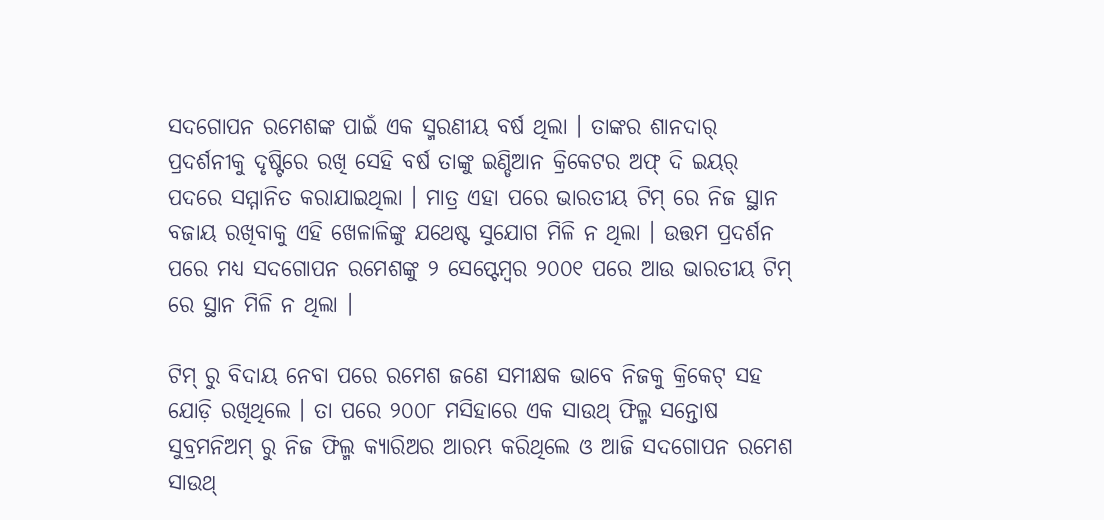ସଦଗୋପନ ରମେଶଙ୍କ ପାଇଁ ଏକ ସ୍ମରଣୀୟ ବର୍ଷ ଥିଲା । ତାଙ୍କର ଶାନଦାର୍ ପ୍ରଦର୍ଶନୀକୁ ଦୃଷ୍ଟିରେ ରଖି ସେହି ବର୍ଷ ତାଙ୍କୁ ଇଣ୍ଡିଆନ କ୍ରିକେଟର ଅଫ୍ ଦି ଇୟର୍ ପଦରେ ସମ୍ମାନିତ କରାଯାଇଥିଲା । ମାତ୍ର ଏହା ପରେ ଭାରତୀୟ ଟିମ୍ ରେ ନିଜ ସ୍ଥାନ ବଜାୟ ରଖିବାକୁ ଏହି ଖେଳାଳିଙ୍କୁ ଯଥେଷ୍ଟ ସୁଯୋଗ ମିଳି ନ ଥିଲା । ଉତ୍ତମ ପ୍ରଦର୍ଶନ ପରେ ମଧ୍ୟ ସଦଗୋପନ ରମେଶଙ୍କୁ ୨ ସେପ୍ଟେମ୍ବର ୨୦୦୧ ପରେ ଆଉ ଭାରତୀୟ ଟିମ୍ ରେ ସ୍ଥାନ ମିଳି ନ ଥିଲା ।

ଟିମ୍ ରୁ ବିଦାୟ ନେବା ପରେ ରମେଶ ଜଣେ ସମୀକ୍ଷକ ଭାବେ ନିଜକୁ କ୍ରିକେଟ୍ ସହ ଯୋଡ଼ି ରଖିଥିଲେ । ତା ପରେ ୨୦୦୮ ମସିହାରେ ଏକ ସାଉଥ୍ ଫିଲ୍ମ ସନ୍ତୋଷ ସୁବ୍ରମନିଅମ୍ ରୁ ନିଜ ଫିଲ୍ମ କ୍ୟାରିଅର ଆରମ୍ଭ କରିଥିଲେ ଓ ଆଜି ସଦଗୋପନ ରମେଶ ସାଉଥ୍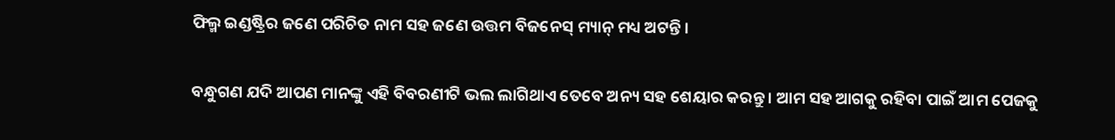ଫିଲ୍ମ ଇଣ୍ଡଷ୍ଟ୍ରିର ଜଣେ ପରିଚିତ ନାମ ସହ ଜଣେ ଉତ୍ତମ ବିଜନେସ୍ ମ୍ୟାନ୍ ମଧ୍ୟ ଅଟନ୍ତି ।

ବନ୍ଧୁଗଣ ଯଦି ଆପଣ ମାନଙ୍କୁ ଏହି ବିବରଣୀଟି ଭଲ ଲାଗିଥାଏ ତେବେ ଅନ୍ୟ ସହ ଶେୟାର କରନ୍ତୁ । ଆମ ସହ ଆଗକୁ ରହିବା ପାଇଁ ଆମ ପେଜକୁ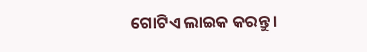ଗୋଟିଏ ଲାଇକ କରନ୍ତୁ ।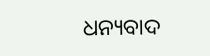ଧନ୍ୟବାଦ